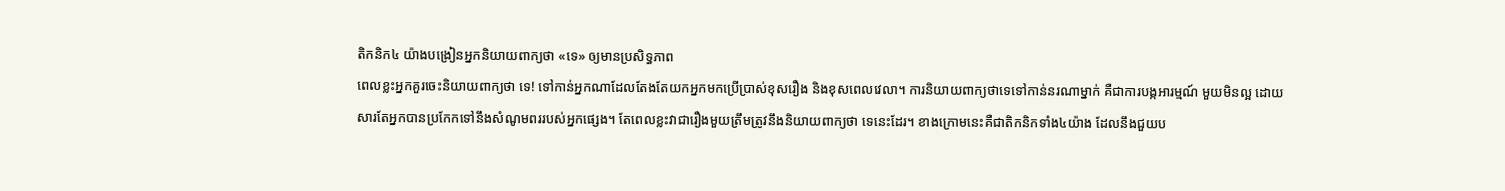តិកនិក៤ យ៉ាងបង្រៀនអ្នកនិយាយពាក្យថា «ទេ» ឲ្យមានប្រសិទ្ធភាព
ពេលខ្លះអ្នកគួរចេះនិយាយពាក្យថា ទេ! ទៅកាន់អ្នកណាដែលតែងតែយកអ្នកមកប្រើប្រាស់ខុសរឿង និងខុសពេលវេលា។ ការនិយាយពាក្យថាទេទៅកាន់នរណាម្នាក់ គឺជាការបង្កអារម្មណ៍ មួយមិនល្អ ដោយសារតែអ្នកបានប្រកែកទៅនឹងសំណូមពររបស់អ្នកផ្សេង។ តែពេលខ្លះវាជារឿងមួយត្រឹមត្រូវនឹងនិយាយពាក្យថា ទេនេះដែរ។ ខាងក្រោមនេះគឺជាតិកនិកទាំង៤យ៉ាង ដែលនឹងជួយប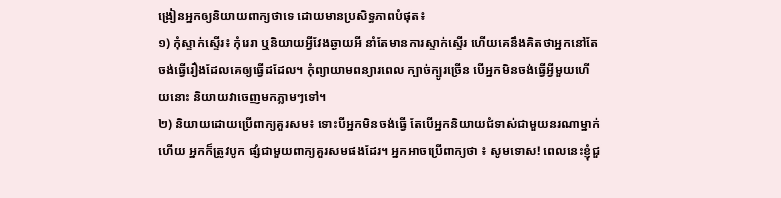ង្រៀនអ្នកឲ្យនិយាយពាក្យថាទេ ដោយមានប្រសិទ្ធភាពបំផុត៖
១) កុំស្ទាក់ស្ទើរ៖ កុំរេរា ឬនិយាយអ្វីវែងឆ្ងាយអី នាំតែមានការស្ទាក់ស្ទើរ ហើយគេនឹងគិតថាអ្នកនៅតែចង់ធ្វើរឿងដែលគេឲ្យធ្វើដដែល។ កុំព្យាយាមពន្យារពេល ក្បាច់ក្បូរច្រើន បើអ្នកមិនចង់ធ្វើអ្វីមួយហើយនោះ និយាយវាចេញមកភ្លាមៗទៅ។
២) និយាយដោយប្រើពាក្យគួរសម៖ ទោះបីអ្នកមិនចង់ធ្វើ តែបើអ្នកនិយាយជំទាស់ជាមួយនរណាម្នាក់ហើយ អ្នកក៏ត្រូវបូក ផ្សំជាមួយពាក្យគួរសមផងដែរ។ អ្នកអាចប្រើពាក្យថា ៖ សូមទោស! ពេលនេះខ្ញុំជួ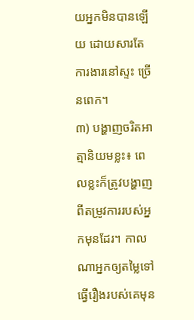យអ្នកមិនបានឡើយ ដោយសារតែការងារនៅស្ទះ ច្រើនពេក។
៣) បង្ហាញចរិតអាត្មានិយមខ្លះ៖ ពេលខ្លះក៏ត្រូវបង្ហាញ ពីតម្រូវការរបស់អ្នកមុនដែរ។ កាលណាអ្នកឲ្យតម្លៃទៅធ្វើរឿងរបស់គេមុន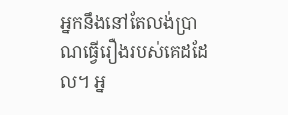អ្នកនឹងនៅតែលង់ប្រាណធ្វើរឿងរបស់គេដដែល។ អ្ន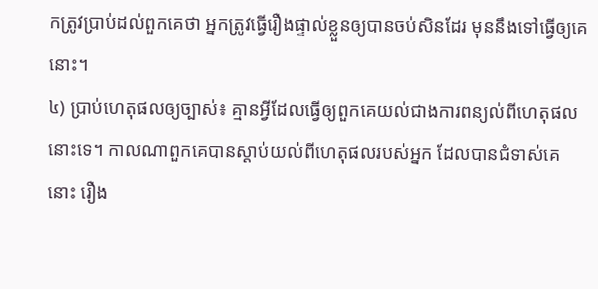កត្រូវប្រាប់ដល់ពួកគេថា អ្នកត្រូវធ្វើរឿងផ្ទាល់ខ្លួនឲ្យបានចប់សិនដែរ មុននឹងទៅធ្វើឲ្យគេនោះ។
៤) ប្រាប់ហេតុផលឲ្យច្បាស់៖ គ្មានអ្វីដែលធ្វើឲ្យពួកគេយល់ជាងការពន្យល់ពីហេតុផលនោះទេ។ កាលណាពួកគេបានស្ដាប់យល់ពីហេតុផលរបស់អ្នក ដែលបានជំទាស់គេ នោះ រឿង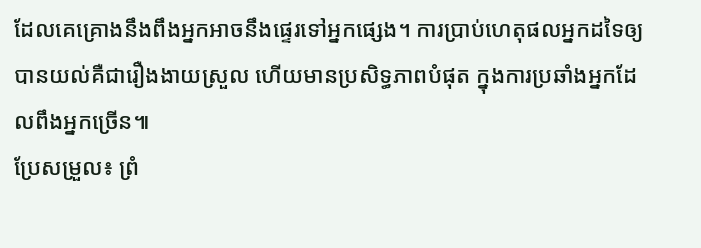ដែលគេគ្រោងនឹងពឹងអ្នកអាចនឹងផ្ទេរទៅអ្នកផ្សេង។ ការប្រាប់ហេតុផលអ្នកដទៃឲ្យបានយល់គឺជារឿងងាយស្រួល ហើយមានប្រសិទ្ធភាពបំផុត ក្នុងការប្រឆាំងអ្នកដែលពឹងអ្នកច្រើន៕
ប្រែសម្រួល៖ ព្រំ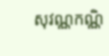សុវណ្ណកណ្ណិ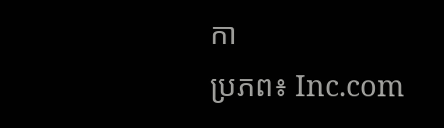កា
ប្រភព៖ Inc.com